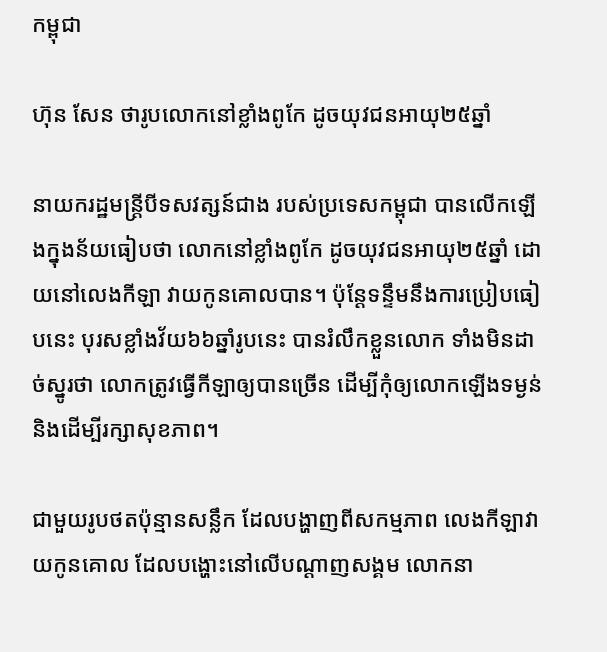កម្ពុជា

ហ៊ុន សែន ថារូបលោកនៅខ្លាំងពូកែ ដូចយុវជនអាយុ២៥ឆ្នាំ

នាយករដ្ឋមន្ត្រីបីទសវត្សន៍ជាង របស់ប្រទេសកម្ពុជា បានលើកឡើងក្នុងន័យធៀបថា លោកនៅខ្លាំងពូកែ ដូចយុវជនអាយុ២៥ឆ្នាំ ដោយនៅលេងកីឡា វាយកូនគោលបាន។ ប៉ុន្តែទន្ទឹមនឹងការប្រៀបធៀបនេះ បុរសខ្លាំងវ័យ៦៦ឆ្នាំរូបនេះ បានរំលឹកខ្លួនលោក ទាំងមិនដាច់ស្នូរថា លោកត្រូវធ្វើកីឡាឲ្យបានច្រើន ដើម្បីកុំឲ្យលោកឡើងទម្ងន់ និងដើម្បីរក្សាសុខភាព។

ជាមួយរូបថតប៉ុន្មានសន្លឹក ដែលបង្ហាញពីសកម្មភាព លេងកីឡាវាយកូនគោល ដែលបង្ហោះនៅលើបណ្ដាញសង្គម លោកនា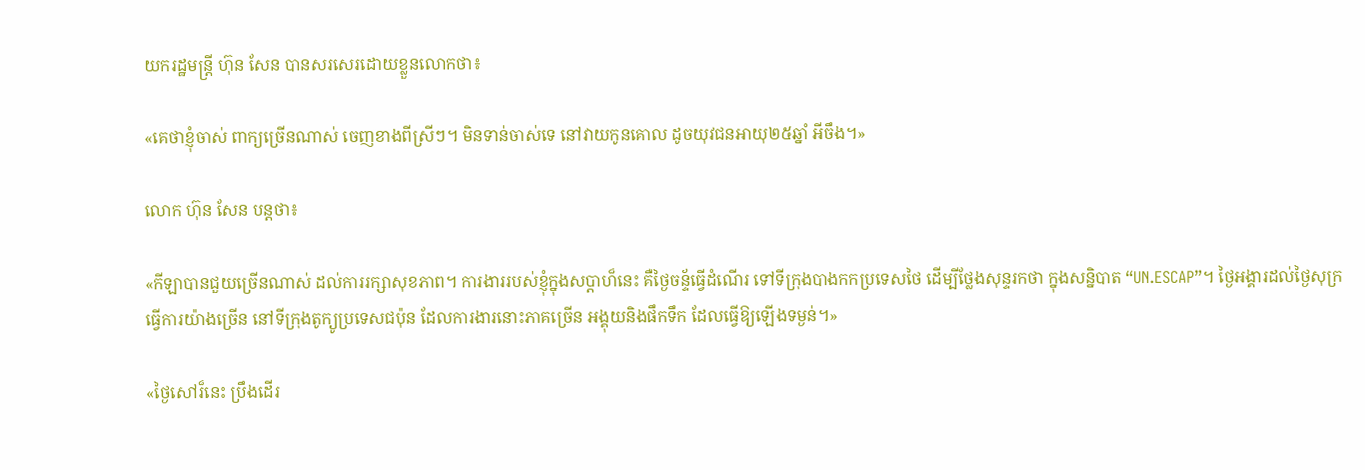យករដ្ឋមន្ត្រី ហ៊ុន សែន បានសរសេរដោយខ្លួនលោកថា៖

«គេថាខ្ញុំចាស់ ពាក្យច្រើនណាស់ ចេញខាងពីស្រីៗ។ មិនទាន់ចាស់ទេ នៅវាយកូនគោល ដូចយុវជនអាយុ២៥ឆ្នាំ អីចឹង។»

លោក ហ៊ុន សែន បន្តថា៖

«កីឡាបានជួយច្រើនណាស់ ដល់ការរក្សាសុខភាព។ ការងាររបស់ខ្ញុំក្នុងសប្តាហ៏នេះ គឺថ្ងៃចន្ទ័ធ្វើដំណើរ ទៅទីក្រុងបាងកកប្រទេសថៃ ដើម្បីថ្លែងសុន្ទរកថា ក្នុងសន្និបាត “UN.ESCAP”។ ថ្ងៃអង្គារដល់ថ្ងៃសុក្រ ធ្វើការយ៉ាងច្រើន នៅទីក្រុងតូក្យូប្រទេសជប៉ុន ដែលការងារនោះភាគច្រើន អង្គុយនិងផឹកទឹក ដែលធ្វើឱ្យឡើងទម្ងន់។»

«ថ្ងៃសៅរ៏នេះ ប្រឹងដើរ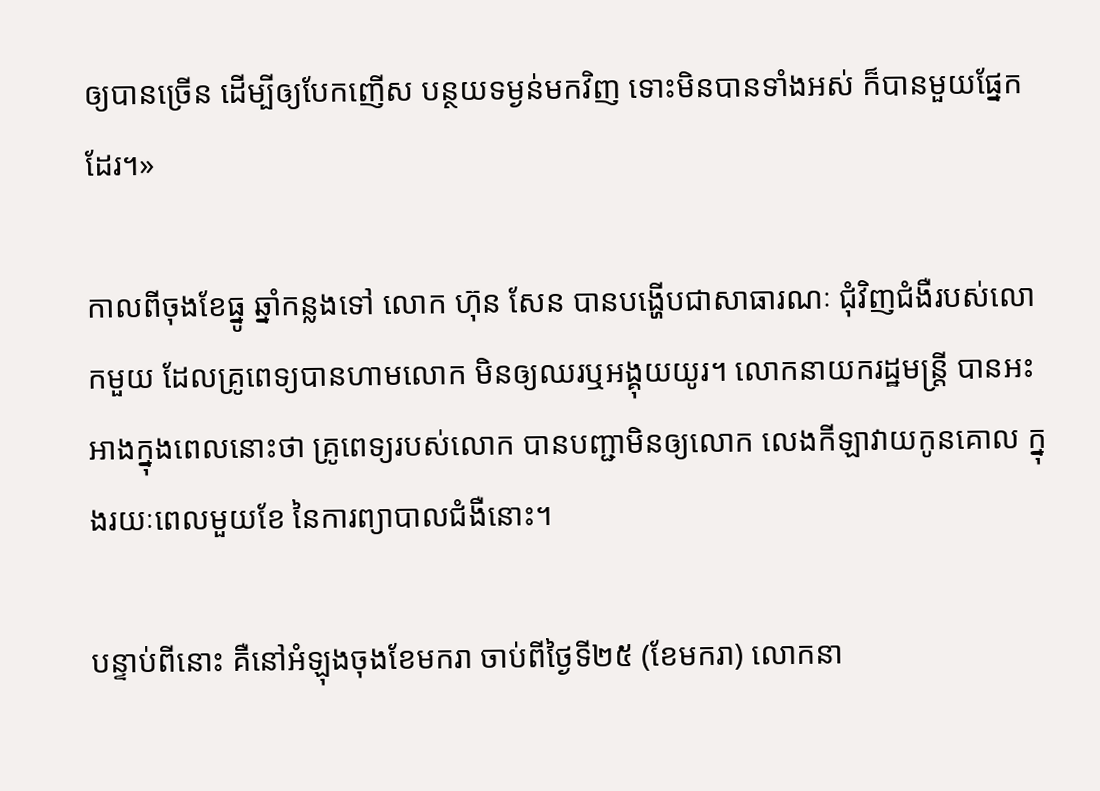ឲ្យបានច្រើន ដើម្បីឲ្យបែកញើស បន្ថយទម្ងន់មកវិញ ទោះមិនបានទាំងអស់ ក៏បានមួយផ្នែកដែរ។»

កាលពីចុងខែធ្នូ ឆ្នាំកន្លងទៅ លោក ហ៊ុន សែន បានបង្ហើបជាសាធារណៈ ជុំវិញជំងឺរបស់លោកមួយ ដែលគ្រូពេទ្យបានហាមលោក មិនឲ្យឈរឬអង្គុយយូរ។ លោកនាយករដ្ឋមន្ត្រី បានអះអាងក្នុងពេលនោះថា គ្រូពេទ្យរបស់លោក បានបញ្ជាមិនឲ្យលោក លេងកីឡាវាយកូនគោល ក្នុងរយៈពេលមួយខែ នៃការព្យាបាលជំងឺនោះ។

បន្ទាប់ពីនោះ គឺនៅអំឡុងចុងខែមករា ចាប់ពីថ្ងៃទី២៥ (ខែមករា) លោកនា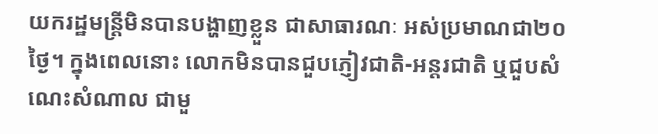យករដ្ឋមន្ត្រីមិនបានបង្ហាញខ្លួន ជាសាធារណៈ អស់ប្រមាណជា២០ថ្ងៃ។ ក្នុងពេលនោះ លោកមិនបានជួបភ្ញៀវជាតិ-អន្តរជាតិ ឬជួបសំណេះសំណាល ជាមួ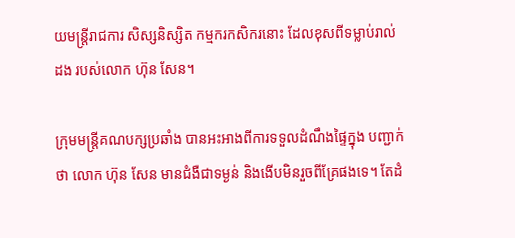យមន្ត្រីរាជការ សិស្សនិស្សិត កម្មករកសិករនោះ ដែលខុសពីទម្លាប់រាល់ដង របស់លោក ហ៊ុន សែន។

ក្រុមមន្ត្រីគណបក្សប្រឆាំង បានអះអាងពីការទទួលដំណឹងផ្ទៃក្នុង បញ្ជាក់ថា លោក ហ៊ុន សែន មានជំងឺជាទម្ងន់ និងងើបមិនរួចពីគ្រែផងទេ។ តែដំ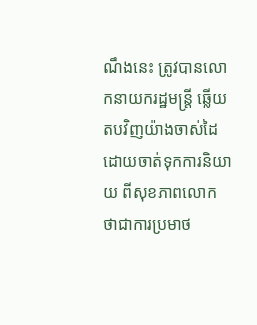ណឹងនេះ ត្រូវបានលោកនាយករដ្ឋមន្ត្រី ឆ្លើយតបវិញយ៉ាងចាស់ដៃ ដោយចាត់ទុកការនិយាយ ពីសុខភាពលោក ថាជាការប្រមាថ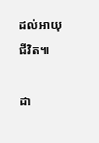ដល់អាយុជីវិត៕

ដា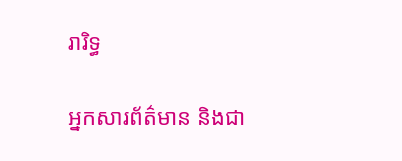រារិទ្ធ

អ្នកសារព័ត៌មាន និងជា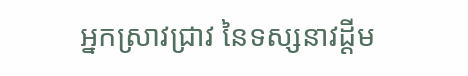អ្នកស្រាវជ្រាវ នៃទស្សនាវដ្ដីម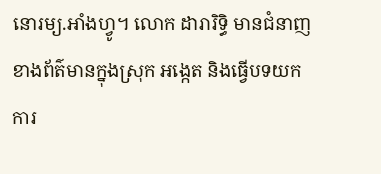នោរម្យ.អាំងហ្វូ។ លោក ដារារិទ្ធិ មានជំនាញខាងព័ត៌មានក្នុងស្រុក អង្កេត និងធ្វើបទយកការ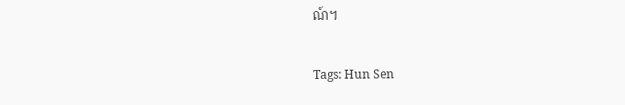ណ៍។

Tags: Hun Sen